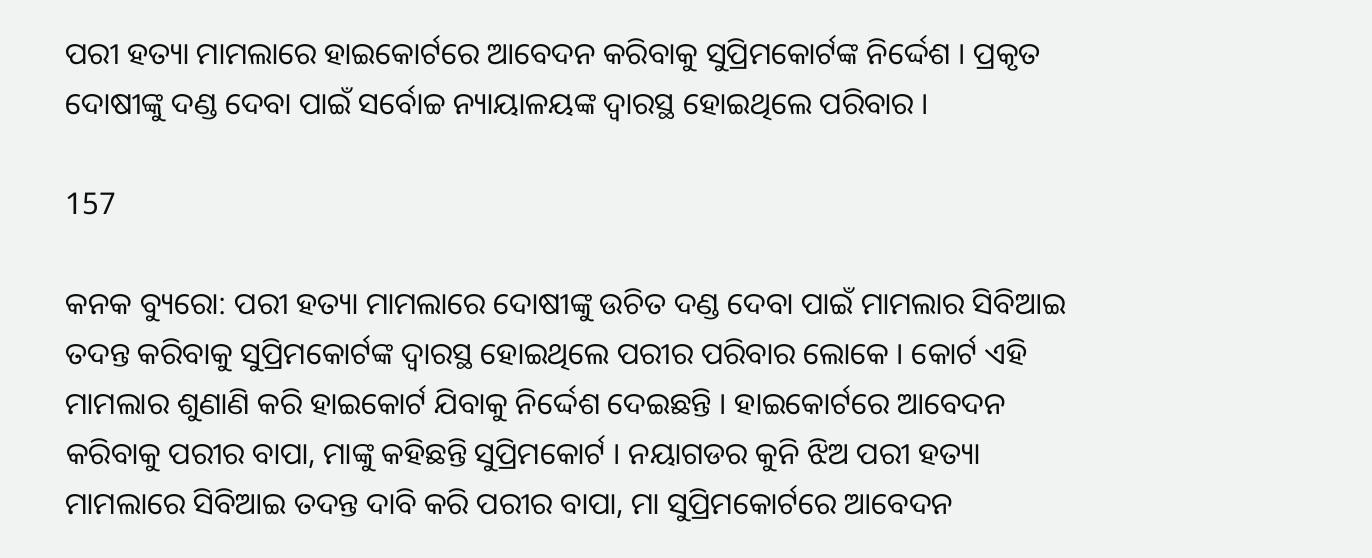ପରୀ ହତ୍ୟା ମାମଲାରେ ହାଇକୋର୍ଟରେ ଆବେଦନ କରିବାକୁ ସୁପ୍ରିମକୋର୍ଟଙ୍କ ନିର୍ଦ୍ଦେଶ । ପ୍ରକୃତ ଦୋଷୀଙ୍କୁ ଦଣ୍ଡ ଦେବା ପାଇଁ ସର୍ବୋଚ୍ଚ ନ୍ୟାୟାଳୟଙ୍କ ଦ୍ୱାରସ୍ଥ ହୋଇଥିଲେ ପରିବାର ।

157

କନକ ବ୍ୟୁରୋ: ପରୀ ହତ୍ୟା ମାମଲାରେ ଦୋଷୀଙ୍କୁ ଉଚିତ ଦଣ୍ଡ ଦେବା ପାଇଁ ମାମଲାର ସିବିଆଇ ତଦନ୍ତ କରିବାକୁ ସୁପ୍ରିମକୋର୍ଟଙ୍କ ଦ୍ୱାରସ୍ଥ ହୋଇଥିଲେ ପରୀର ପରିବାର ଲୋକେ । କୋର୍ଟ ଏହି ମାମଲାର ଶୁଣାଣି କରି ହାଇକୋର୍ଟ ଯିବାକୁ ନିର୍ଦ୍ଦେଶ ଦେଇଛନ୍ତି । ହାଇକୋର୍ଟରେ ଆବେଦନ କରିବାକୁ ପରୀର ବାପା, ମାଙ୍କୁ କହିଛନ୍ତି ସୁପ୍ରିମକୋର୍ଟ । ନୟାଗଡର କୁନି ଝିଅ ପରୀ ହତ୍ୟା ମାମଲାରେ ସିବିଆଇ ତଦନ୍ତ ଦାବି କରି ପରୀର ବାପା, ମା ସୁପ୍ରିମକୋର୍ଟରେ ଆବେଦନ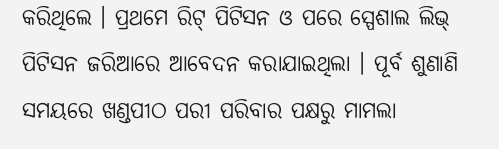କରିଥିଲେ । ପ୍ରଥମେ ରିଟ୍ ପିଟିସନ ଓ ପରେ ସ୍ପେଶାଲ ଲିଭ୍ ପିଟିସନ ଜରିଆରେ ଆବେଦନ କରାଯାଇଥିଲା । ପୂର୍ବ ଶୁଣାଣି ସମୟରେ ଖଣ୍ଡପୀଠ ପରୀ ପରିବାର ପକ୍ଷରୁ ମାମଲା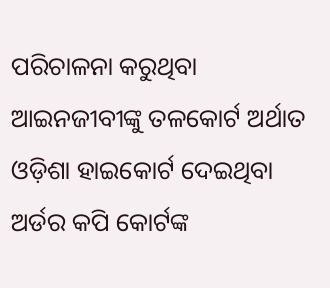ପରିଚାଳନା କରୁଥିବା ଆଇନଜୀବୀଙ୍କୁ ତଳକୋର୍ଟ ଅର୍ଥାତ ଓଡ଼ିଶା ହାଇକୋର୍ଟ ଦେଇଥିବା ଅର୍ଡର କପି କୋର୍ଟଙ୍କ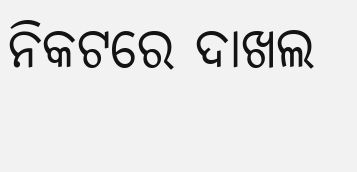ନିକଟରେ ଦାଖଲ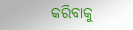କରିବାକୁ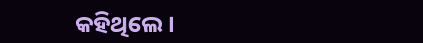କହିଥିଲେ ।